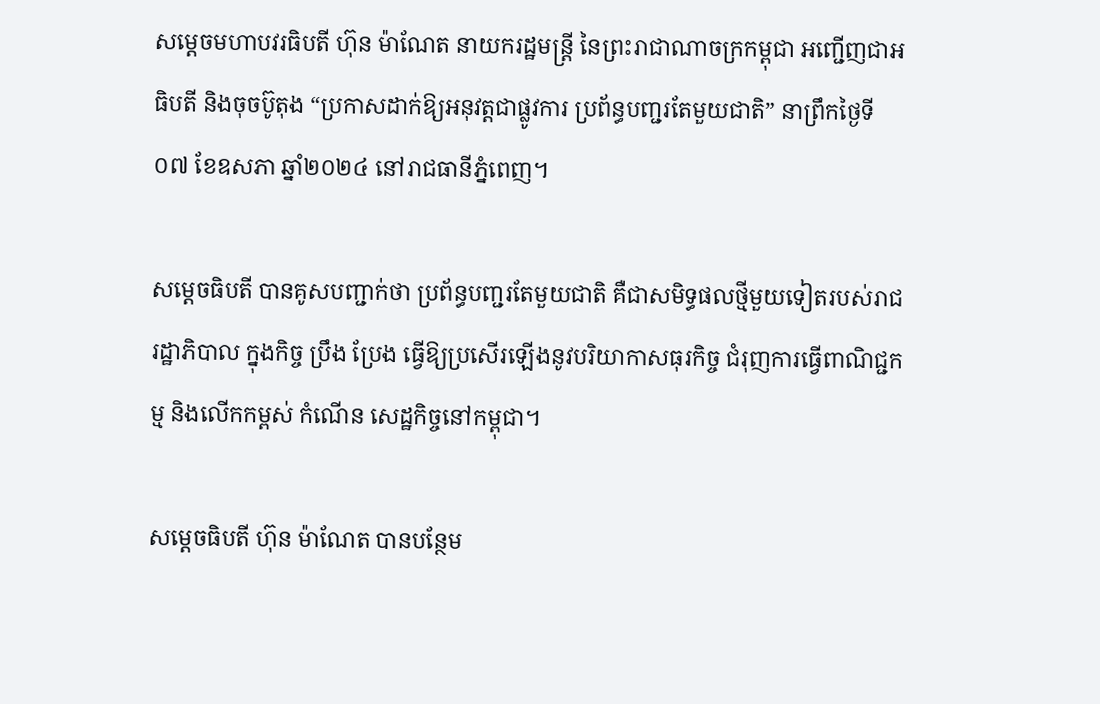សម្តេចមហាបវរធិបតី ហ៊ុន ម៉ាណែត នាយករដ្ឋមន្ត្រី នៃព្រះរាជាណាចក្រកម្ពុជា អញ្ជើញជាអធិបតី និងចុចប៊ូតុង “ប្រកាសដាក់ឱ្យអនុវត្តជាផ្លូវការ ប្រព័ន្ធបញ្ជរតែមួយជាតិ” នាព្រឹកថ្ងៃទី០៧ ខែឧសភា ឆ្នាំ២០២៤ នៅរាជធានីភ្នំពេញ។

សម្តេចធិបតី បានគូសបញ្ជាក់ថា ប្រព័ន្ធបញ្ជរតែមួយជាតិ គឺជាសមិទ្ធផលថ្មីមួយទៀតរបស់រាជរដ្ឋាភិបាល ក្នុងកិច្ច ប្រឹង ប្រែង ធ្វើឱ្យប្រសើរឡើងនូវបរិយាកាសធុរកិច្ច ជំរុញការធ្វើពាណិជ្ជកម្ម និងលើកកម្ពស់ កំណើន សេដ្ឋកិច្ចនៅកម្ពុជា។

សម្តេចធិបតី ហ៊ុន ម៉ាណែត បានបន្ថែម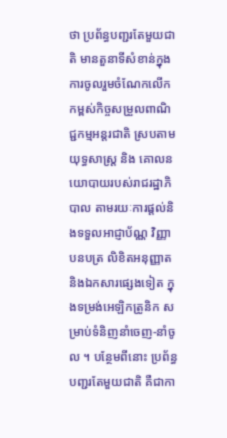ថា ប្រព័ន្ធបញ្ជរតែមួយជាតិ មានតួនាទីសំខាន់ក្នុងការចូលរួមចំណែកលើកកម្ពស់កិច្ចសម្រួលពាណិជ្ជកម្មអន្តរជាតិ ស្របតាមយុទ្ធសាស្រ្ត និង គោលនយោបាយរបស់រាជរដ្ឋាភិបាល តាមរយៈការផ្តល់និងទទួលអាជ្ញាប័ណ្ណ វិញ្ញាបនបត្រ លិខិតអនុញ្ញាត និងឯកសារផ្សេងទៀត ក្នុងទម្រង់អេឡិកត្រូនិក សម្រាប់ទំនិញនាំចេញ-នាំចូល ។ បន្ថែមពីនោះ ប្រព័ន្ធបញ្ជរតែមួយជាតិ គឺជាកា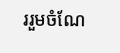ររួមចំណែ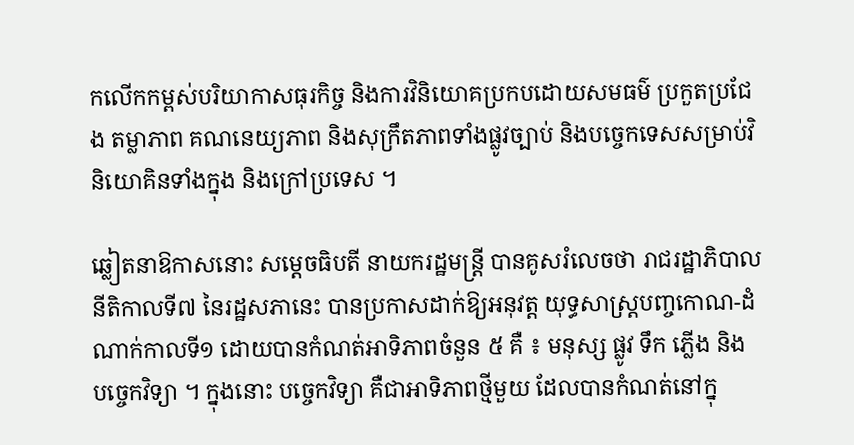កលើកកម្ពស់បរិយាកាសធុរកិច្ច និងការវិនិយោគប្រកបដោយសមធម៌ ប្រកួតប្រជែង តម្លាភាព គណនេយ្យភាព និងសុក្រឹតភាពទាំងផ្លូវច្បាប់ និងបច្ចេកទេសសម្រាប់វិនិយោគិនទាំងក្នុង និងក្រៅប្រទេស ។

ឆ្លៀតនាឱកាសនោះ សម្តេចធិបតី នាយករដ្ឋមន្ត្រី បានគូសរំលេចថា រាជរដ្ឋាភិបាល នីតិកាលទី៧ នៃរដ្ឋសភានេះ បានប្រកាសដាក់ឱ្យអនុវត្ត យុទ្ធសាស្រ្តបញ្ចកោណ-ដំណាក់កាលទី១ ដោយបានកំណត់អាទិភាពចំនួន ៥ គឺ ៖ មនុស្ស ផ្លូវ ទឹក ភ្លើង និង បច្ចេកវិទ្យា ។ ក្នុងនោះ បច្ចេកវិទ្យា គឺជាអាទិភាពថ្មីមួយ ដែលបានកំណត់នៅក្នុ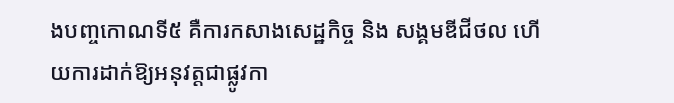ងបញ្ចកោណទី៥ គឺការកសាងសេដ្ឋកិច្ច និង សង្គមឌីជីថល ហើយការដាក់ឱ្យអនុវត្តជាផ្លូវកា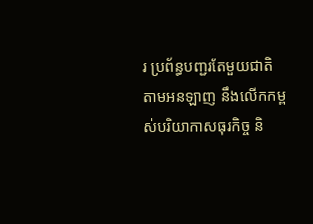រ ប្រព័ន្ធបញ្ជរតែមួយជាតិ តាមអនឡាញ នឹងលើកកម្ពស់បរិយាកាសធុរកិច្ច និ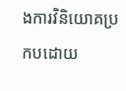ងការវិនិយោគប្រកបដោយ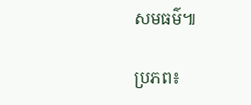សមធម៌៕

ប្រភព៖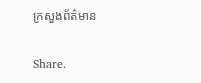ក្រសួងព័ត៌មាន

Share.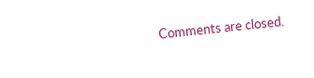Comments are closed.